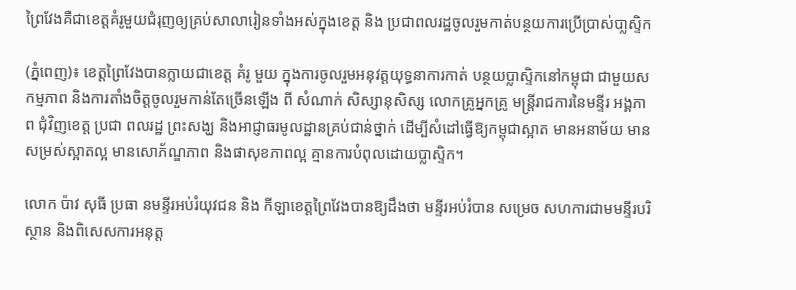ព្រៃវែងគឺជាខេត្តគំរូមួយជំរុញឲ្យគ្រប់សាលារៀនទាំងអស់ក្នុងខេត្ត និង ប្រជាពលរដ្ឋចូលរួមកាត់បន្ថយការប្រើប្រាស់បា្លស្ទិក

(ភ្នំពេញ)៖ ខេត្តព្រៃវែងបានក្លាយជាខេត្ត គំរូ មួយ ក្នុងការចូលរួមអនុវត្តយុទ្ធនាការកាត់ បន្ថយប្លាស្ទិកនៅកម្ពុជា ជាមួយសកម្មភាព និងការតាំងចិត្តចូលរួមកាន់តែច្រើនឡើង ពី សំណាក់ សិស្សានុសិស្ស លោកគ្រូអ្នកគ្រូ មន្រ្តីរាជការនៃមន្ទីរ អង្គភាព ជុំវិញខេត្ត ប្រជា ពលរដ្ឋ ព្រះសង្ឃ និងអាជ្ញាធរមូលដ្ឋានគ្រប់ជាន់ថ្នាក់ ដើម្បីសំដៅធ្វើឱ្យកម្ពុជាស្អាត មានអនាម័យ មានសម្រស់ស្អាតល្អ មានសោភ័ណ្ឌភាព និងផាសុខភាពល្អ គ្មានការបំពុលដោយប្លាស្ទិក។

លោក ប៉ាវ សុធី ប្រធា នមន្ទីរអប់រំយុវជន និង កីឡាខេត្តព្រៃវែងបានឱ្យដឹងថា មន្ទីរអប់រំបាន សម្រេច សហការជាមមន្ទីរបរិស្ថាន និងពិសេសការអនុត្ត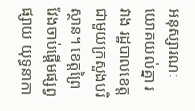អនុស្សារណៈយោគយល់គ្នា រវាង រដ្ឋបាលខេត្ត ជាមួយក្រសួងបរិស្ថាន។ ខេត្តព្រៃវែងចាប់ផ្តើមផ្សព្វផ្សាយ យុទ្ធនាកា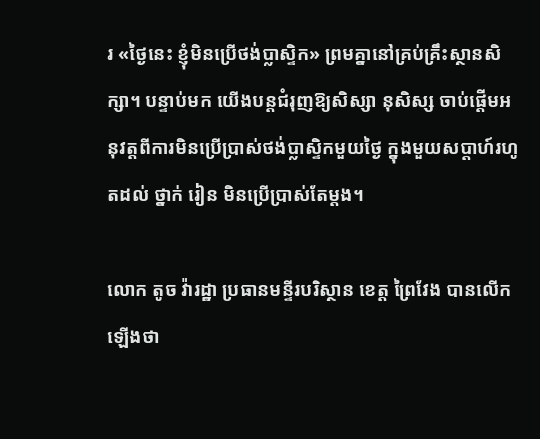រ «ថ្ងៃនេះ ខ្ញុំមិនប្រើថង់ប្លាស្ទិក» ព្រមគ្នានៅគ្រប់គ្រឹះស្ថានសិក្សា។ បន្ទាប់មក យើងបន្តជំរុញឱ្យសិស្សា នុសិស្ស ចាប់ផ្តើមអនុវត្តពីការមិនប្រើប្រាស់ថង់ប្លាស្ទិកមួយថ្ងៃ ក្នុងមួយសប្តាហ៍រហូតដល់ ថ្នាក់ រៀន មិនប្រើប្រាស់តែម្តង។

លោក តូច វ៉ារដ្ឋា ប្រធានមន្ទីរបរិស្ថាន ខេត្ត ព្រៃវែង បានលើកឡើងថា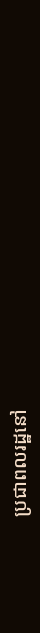ប្រជាពលរដ្ឋនៅ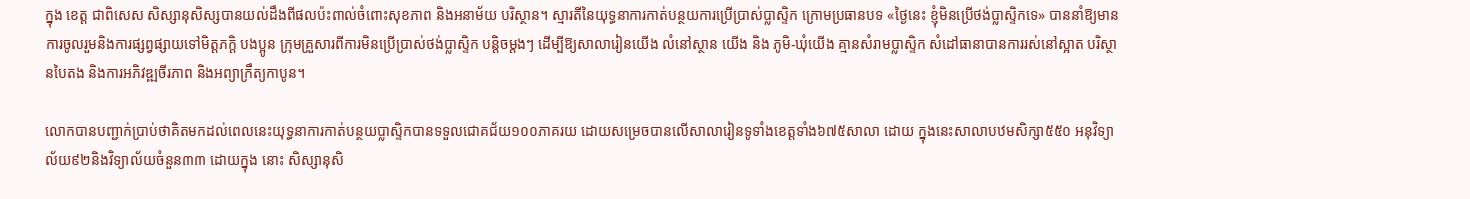ក្នុង ខេត្ត ជាពិសេស សិស្សានុសិស្សបានយល់ដឹងពីផលប៉ះពាល់ចំពោះសុខភាព និងអនាម័យ បរិស្ថាន។ ស្មារតីនៃយុទ្ធនាការកាត់បន្ថយការប្រើប្រាស់ប្លាស្ទិក ក្រោមប្រធានបទ «ថ្ងៃនេះ ខ្ញុំមិនប្រើថង់ប្លាស្ទិកទេ» បាននាំឱ្យមានការចូលរួមនិងការផ្សព្វផ្សាយទៅមិត្តភក្តិ បងប្អូន ក្រុមគ្រួសារពីការមិនប្រើប្រាស់ថង់ប្លាស្ទិក បន្តិចម្តងៗ ដើម្បីឱ្យសាលារៀនយើង លំនៅស្ថាន យើង និង ភូមិ-ឃុំយើង គ្មានសំរាមប្លាស្ទិក សំដៅធានាបានការរស់នៅស្អាត បរិស្ថានបៃតង និងការអភិវឌ្ឍចីរភាព និងអព្យាក្រឹត្យកាបូន។

លោកបានបញ្ជាក់ប្រាប់ថាគិតមកដល់ពេលនេះយុទ្ធនាការកាត់បន្ថយប្លាស្ទិកបានទទួលជោគជ័យ១០០ភាគរយ ដោយសម្រេចបានលើសាលារៀនទូទាំងខេត្តទាំង៦៧៥សាលា ដោយ ក្នុងនេះសាលាបឋមសិក្សា៥៥០ អនុវិទ្យាល័យ៩២និងវិទ្យាល័យចំនួន៣៣ ដោយក្នុង នោះ សិស្សានុសិ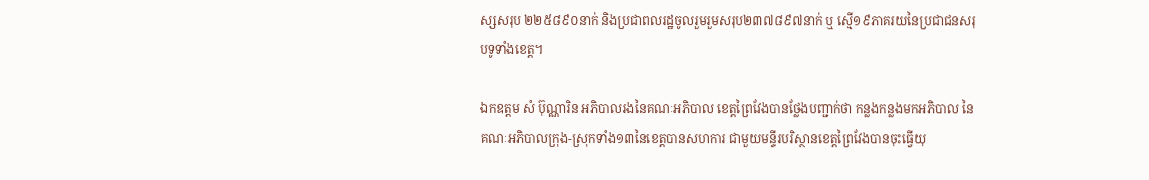ស្សសរុប ២២៥៨៩០នាក់ និងប្រជាពលរដ្ឋចូលរួមរួមសរុប២៣៧៨៩៧នាក់ ឬ ស្មើ១៩ភាគរយនៃប្រជាជនសរុបទូទាំងខេត្ត។

ឯកឧត្តម សំ ប៊ុណ្ណារិន អភិបាលរងនៃគណៈអភិបាល ខេត្តព្រៃវែងបានថ្លែងបញ្ជាក់ថា កន្លងកន្លងមកអភិបាល នៃគណៈអភិបាលក្រុង-ស្រុកទាំង១៣នៃខេត្តបានសហការ ជាមួយមន្ទីរបរិស្ថានខេត្តព្រៃវែងបានចុះធ្វើយុ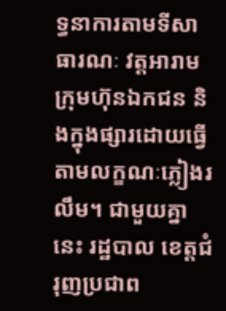ទ្ធនាការតាមទីសាធារណៈ វត្តអារាម ក្រុមហ៊ុនឯកជន និងក្នុងផ្សារដោយធ្វើតាមលក្ខណៈភ្លៀងរលឹម។ ជាមួយគ្នានេះ រដ្ឋបាល ខេត្តជំរុញប្រជាព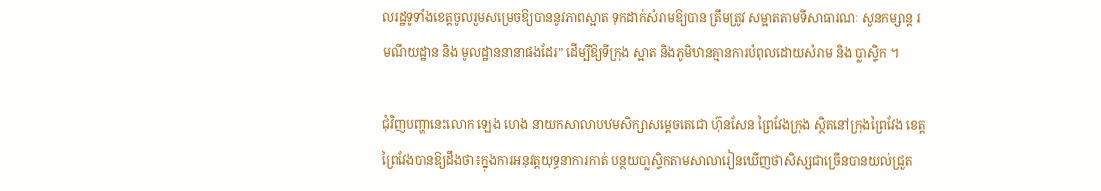លរដ្ឋទូទាំងខេត្តចូលរួមសម្រេចឱ្យបាននូវភាពស្អាត ទុកដាក់សំរាមឱ្យបាន ត្រឹមត្រូវ សម្អាតតាមទីសាធារណៈ សួនកម្សាន្ត រមណីយដ្ឋាន និង មូលដ្ឋាននានាផងដែរ” ដើម្បីឱ្យទីក្រុង ស្អាត និងភូមិឋានគ្មានការបំពុលដោយសំរាម និង ប្លាស្ទិក ។

ជុំវិញបញ្ហានេះលោក ឡេង ហេង នាយកសាលាបឋមសិក្សាសម្តេចតេជោ ហ៊ុនសែន ព្រៃវែងក្រុង ស្ថិតនៅក្រុងព្រៃវែង ខេត្តព្រៃវែងបានឱ្យដឹងថា៖ក្នុងការអនុវត្តយុទ្ធនាការកាត់ បន្ថយបា្លស្ទិកតាមសាលារៀនឃើញថាសិស្សជាច្រើនបានយល់ជ្រួត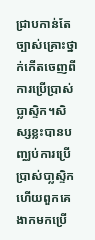ជ្រាបកាន់តែច្បាស់គ្រោះថ្នាក់កើតចេញពីការប្រើប្រាស់ប្លាស្ទិក។សិស្សខ្លះបានបញ្ឈប់ការប្រើប្រាស់បា្លស្ទិក ហើយពួកគេងាកមកប្រើ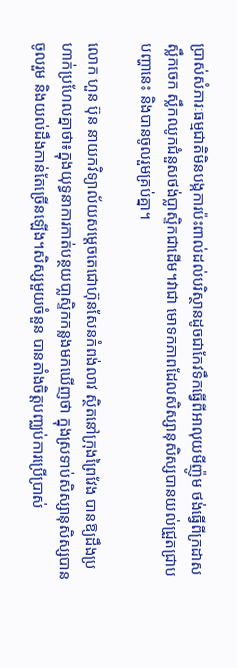ប្រាស់សំភារៈធម្មជាតិមិនបង្កការប៉ះពាល់ដល់បរិស្ថានដូចជាកែវទឹកធ្វើពីអាលុយមីញ៉ូម ថង់ធ្វើពីក្រដាស ស្លឹកចេក ស្លឹកឈូកជំនួសថង់ប្លាស្ទិកជាដើម។វាជា មោទកភាពដែលសិស្សានុសិស្សបានយល់ជ្រួតជ្រាបបញ្ហានេះ និងបានចូលរួមគ្រប់គ្នា។

លោក ហួន ប៊ុន នាយកវិទ្យាល័យសម្តេចតេជោហ៊ុនសែនកំពង់លាវ ស្ថិតនៅក្រុងព្រៃវែង បានឱ្យដឹងប្រហាក់ប្រហែលគ្នាថា៖ក្នុងយុទ្ធនាការកាត់បន្ថយបា្លស្ទិកកន្លងមកឃើញថា ក្នុងស្រទាប់សិស្សានុសិស្សបានចូលរួម និងយល់ដឹងកាន់តែច្រើនឡើង។សិស្សមួយចំនួន បានតាំងចិត្តបញ្ឈប់ការប្រើប្រាស់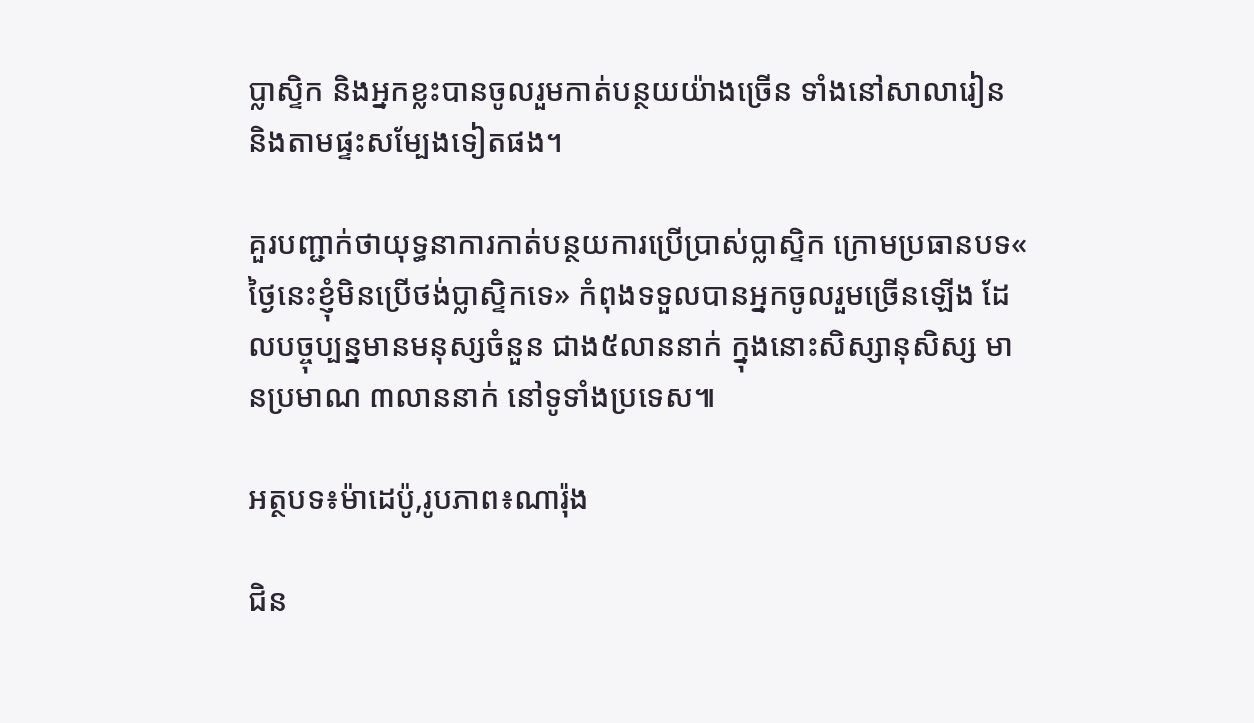ប្លាស្ទិក និងអ្នកខ្លះបានចូលរួមកាត់បន្ថយយ៉ាងច្រើន ទាំងនៅសាលារៀន និងតាមផ្ទះសម្បែងទៀតផង។

គួរបញ្ជាក់ថាយុទ្ធនាការកាត់បន្ថយការប្រើប្រាស់ប្លាស្ទិក ក្រោមប្រធានបទ« ថ្ងៃនេះខ្ញុំមិនប្រើថង់ប្លាស្ទិកទេ» កំពុងទទួលបានអ្នកចូលរួមច្រើនឡើង ដែលបច្ចុប្បន្នមានមនុស្សចំនួន ជាង៥លាននាក់ ក្នុងនោះសិស្សានុសិស្ស មានប្រមាណ ៣លាននាក់ នៅទូទាំងប្រទេស៕

អត្ថបទ៖ម៉ាដេប៉ូ,រូបភាព៖ណារ៉ុង

ជិន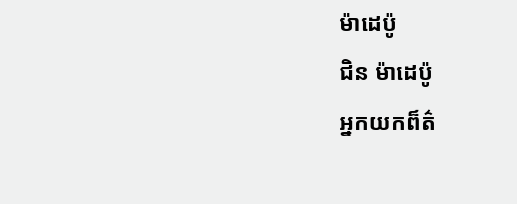ម៉ាដេប៉ូ
ជិន ម៉ាដេប៉ូ
អ្នកយកព៏ត៌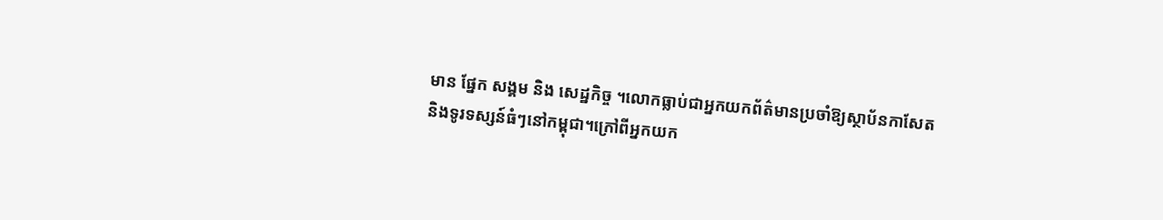មាន ផ្នែក សង្គម និង សេដ្ឋកិច្ច ។លោកធ្លាប់ជាអ្នកយកព័ត៌មានប្រចាំឱ្យស្ថាប័នកាសែត និងទូរទស្សន៍ធំៗនៅកម្ពុជា។ក្រៅពីអ្នកយក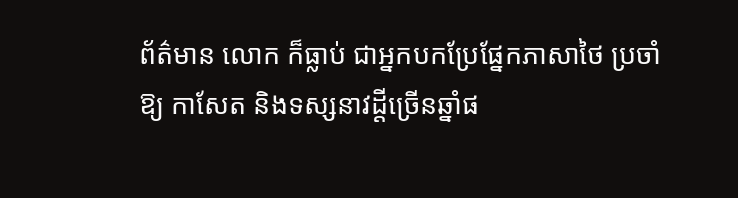ព័ត៌មាន លោក ក៏ធ្លាប់ ជាអ្នកបកប្រែផ្នែកភាសាថៃ ប្រចាំឱ្យ កាសែត និងទស្សនាវដ្តីច្រើនឆ្នាំផ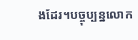ងដែរ។បច្ចុប្បន្នលោក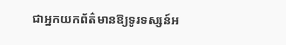ជាអ្នកយកព័ត៌មានឱ្យទូរទស្សន៍អ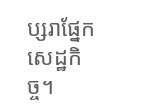ប្សរាផ្នែកសេដ្ឋកិច្ច។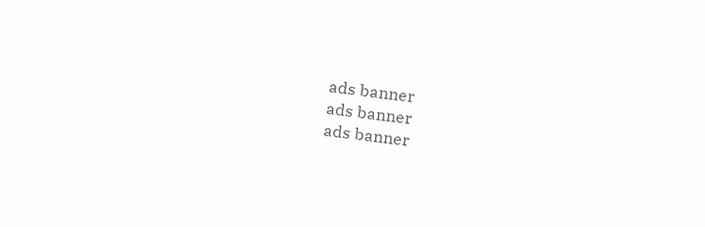ads banner
ads banner
ads banner